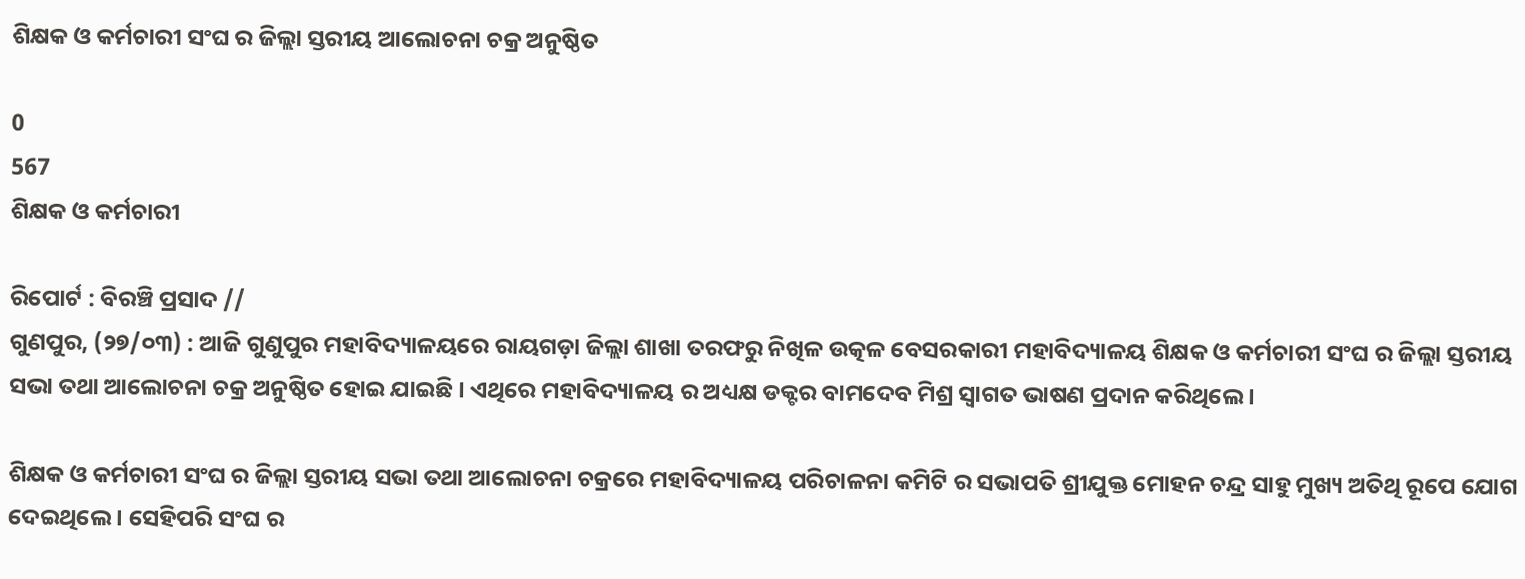ଶିକ୍ଷକ ଓ କର୍ମଚାରୀ ସଂଘ ର ଜିଲ୍ଲା ସ୍ତରୀୟ ଆଲୋଚନା ଚକ୍ର ଅନୁଷ୍ଠିତ

0
567
ଶିକ୍ଷକ ଓ କର୍ମଚାରୀ

ରିପୋର୍ଟ : ବିରଞ୍ଚି ପ୍ରସାଦ //
ଗୁଣପୁର, (୨୭/୦୩) : ଆଜି ଗୁଣୁପୁର ମହାବିଦ୍ୟାଳୟରେ ରାୟଗଡ଼ା ଜିଲ୍ଲା ଶାଖା ତରଫରୁ ନିଖିଳ ଉତ୍କଳ ବେସରକାରୀ ମହାବିଦ୍ୟାଳୟ ଶିକ୍ଷକ ଓ କର୍ମଚାରୀ ସଂଘ ର ଜିଲ୍ଲା ସ୍ତରୀୟ ସଭା ତଥା ଆଲୋଚନା ଚକ୍ର ଅନୁଷ୍ଠିତ ହୋଇ ଯାଇଛି । ଏଥିରେ ମହାବିଦ୍ୟାଳୟ ର ଅଧ୍ୟକ୍ଷ ଡକ୍ଟର ବାମଦେବ ମିଶ୍ର ସ୍ବାଗତ ଭାଷଣ ପ୍ରଦାନ କରିଥିଲେ ।

ଶିକ୍ଷକ ଓ କର୍ମଚାରୀ ସଂଘ ର ଜିଲ୍ଲା ସ୍ତରୀୟ ସଭା ତଥା ଆଲୋଚନା ଚକ୍ରରେ ମହାବିଦ୍ୟାଳୟ ପରିଚାଳନା କମିଟି ର ସଭାପତି ଶ୍ରୀଯୁକ୍ତ ମୋହନ ଚନ୍ଦ୍ର ସାହୁ ମୁଖ୍ୟ ଅତିଥି ରୂପେ ଯୋଗ ଦେଇଥିଲେ । ସେହିପରି ସଂଘ ର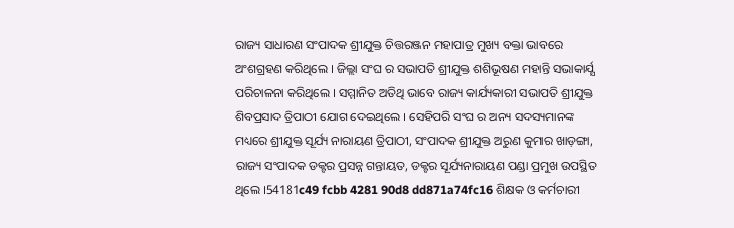ରାଜ୍ୟ ସାଧାରଣ ସଂପାଦକ ଶ୍ରୀଯୁକ୍ତ ଚିତ୍ତରଞ୍ଜନ ମହାପାତ୍ର ମୁଖ୍ୟ ବକ୍ତା ଭାବରେ ଅଂଶଗ୍ରହଣ କରିଥିଲେ । ଜିଲ୍ଲା ସଂଘ ର ସଭାପତି ଶ୍ରୀଯୁକ୍ତ ଶଶିଭୂଷଣ ମହାନ୍ତି ସଭାକାର୍ଯ୍ଯ ପରିଚାଳନା କରିଥିଲେ । ସମ୍ମାନିତ ଅତିଥି ଭାବେ ରାଜ୍ୟ କାର୍ଯ୍ୟକାରୀ ସଭାପତି ଶ୍ରୀଯୁକ୍ତ ଶିବପ୍ରସାଦ ତ୍ରିପାଠୀ ଯୋଗ ଦେଇଥିଲେ । ସେହିପରି ସଂଘ ର ଅନ୍ୟ ସଦସ୍ୟମାନଙ୍କ ମଧ୍ୟରେ ଶ୍ରୀଯୁକ୍ତ ସୂର୍ଯ୍ୟ ନାରାୟଣ ତ୍ରିପାଠୀ, ସଂପାଦକ ଶ୍ରୀଯୁକ୍ତ ଅରୁଣ କୁମାର ଖାଡ଼ଙ୍ଗା, ରାଜ୍ୟ ସଂପାଦକ ଡକ୍ଟର ପ୍ରସନ୍ନ ଗନ୍ତାୟତ, ଡକ୍ଟର ସୂର୍ଯ୍ୟନାରାୟଣ ପଣ୍ଡା ପ୍ରମୁଖ ଉପସ୍ଥିତ ଥିଲେ ।54181c49 fcbb 4281 90d8 dd871a74fc16 ଶିକ୍ଷକ ଓ କର୍ମଚାରୀ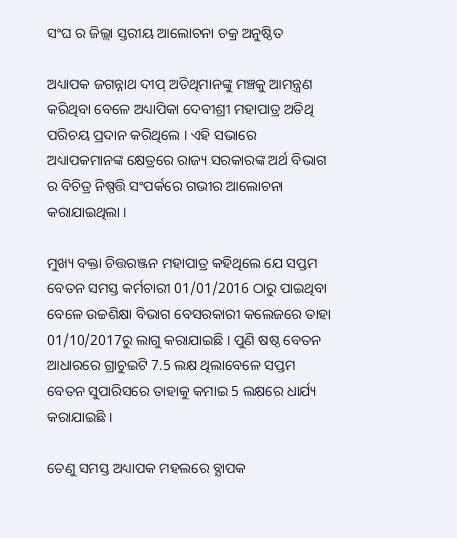ସଂଘ ର ଜିଲ୍ଲା ସ୍ତରୀୟ ଆଲୋଚନା ଚକ୍ର ଅନୁଷ୍ଠିତ

ଅଧ୍ୟାପକ ଜଗନ୍ନାଥ ଦୀପ୍ ଅତିଥିମାନଙ୍କୁ ମଞ୍ଚକୁ ଆମନ୍ତ୍ରଣ କରିଥିବା ବେଳେ ଅଧ୍ୟାପିକା ଦେବୀଶ୍ରୀ ମହାପାତ୍ର ଅତିଥି ପରିଚୟ ପ୍ରଦାନ କରିଥିଲେ । ଏହି ସଭାରେ ଅଧ୍ୟାପକମାନଙ୍କ କ୍ଷେତ୍ରରେ ରାଜ୍ୟ ସରକାରଙ୍କ ଅର୍ଥ ବିଭାଗ ର ବିଚିତ୍ର ନିଷ୍ପତ୍ତି ସଂପର୍କରେ ଗଭୀର ଆଲୋଚନା କରାଯାଇଥିଲା ।

ମୁଖ୍ୟ ବକ୍ତା ଚିତ୍ତରଞ୍ଜନ ମହାପାତ୍ର କହିଥିଲେ ଯେ ସପ୍ତମ ବେତନ ସମସ୍ତ କର୍ମଚାରୀ 01/01/2016 ଠାରୁ ପାଇଥିବା ବେଳେ ଉଚ୍ଚଶିକ୍ଷା ବିଭାଗ ବେସରକାରୀ କଲେଜରେ ତାହା 01/10/2017ରୁ ଲାଗୁ କରାଯାଇଛି । ପୁଣି ଷଷ୍ଠ ବେତନ ଆଧାରରେ ଗ୍ରାଚୁଇଟି 7.5 ଲକ୍ଷ ଥିଲାବେଳେ ସପ୍ତମ ବେତନ ସୁପାରିସରେ ତାହାକୁ କମାଇ 5 ଲକ୍ଷରେ ଧାର୍ଯ୍ୟ କରାଯାଇଛି ।

ତେଣୁ ସମସ୍ତ ଅଧ୍ୟାପକ ମହଲରେ ବ୍ଯାପକ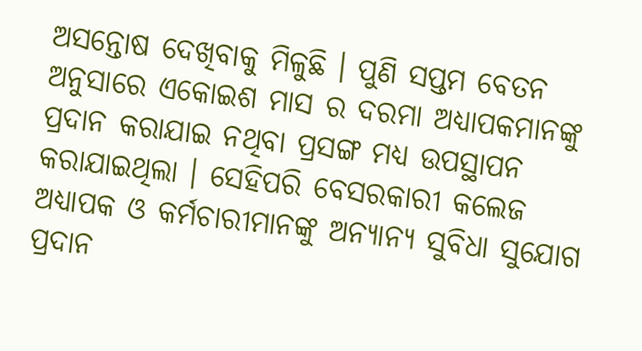ଅସନ୍ତୋଷ ଦେଖିବାକୁ ମିଳୁଛି । ପୁଣି ସପ୍ତମ ବେତନ ଅନୁସାରେ ଏକୋଇଶ ମାସ ର ଦରମା ଅଧ୍ୟାପକମାନଙ୍କୁ ପ୍ରଦାନ କରାଯାଇ ନଥିବା ପ୍ରସଙ୍ଗ ମଧ୍ୟ ଉପସ୍ଥାପନ କରାଯାଇଥିଲା । ସେହିପରି ବେସରକାରୀ କଲେଜ ଅଧ୍ୟାପକ ଓ କର୍ମଚାରୀମାନଙ୍କୁ ଅନ୍ଯାନ୍ୟ ସୁବିଧା ସୁଯୋଗ ପ୍ରଦାନ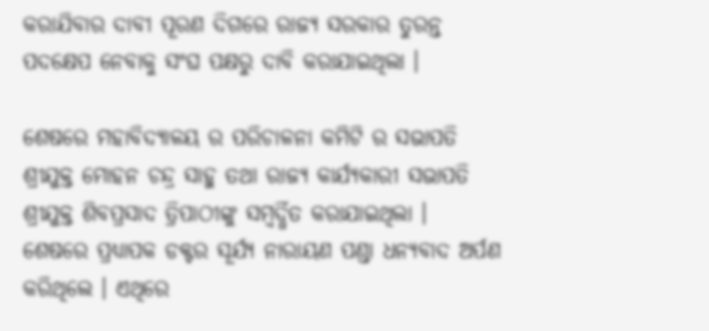କରାଯିବାର ଦାବୀ ପୂରଣ ଦିଗରେ ରାଜ୍ୟ ସରକାର ତୁରନ୍ତ ପଦକ୍ଷେପ ନେବାକୁ ସଂଘ ପକ୍ଷରୁ ଦାବି କରାଯାଇଥିଲା ।

ଶେଷରେ ମହାବିଦ୍ୟାଳୟ ର ପରିଚାଳନା କମିଟି ର ସଭାପତି ଶ୍ରୀଯୁକ୍ତ ମୋହନ ଚନ୍ଦ୍ର ସାହୁ ତଥା ରାଜ୍ୟ କାର୍ଯ୍ୟକାରୀ ସଭାପତି ଶ୍ରୀଯୁକ୍ତ ଶିବପ୍ରସାଦ ତ୍ରିପାଠୀଙ୍କୁ ସମ୍ବର୍ଦ୍ଧିତ କରାଯାଇଥିଲା । ଶେଷରେ ପ୍ରଧ୍ଯାପକ ଡକ୍ଟର ସୂର୍ଯ୍ୟ ନାରାୟଣ ପଣ୍ଡା ଧନ୍ୟବାଦ ଅର୍ପଣ କରିଥିଲେ । ଏଥିରେ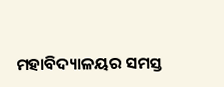ମହାବିଦ୍ୟାଳୟର ସମସ୍ତ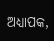ଅଧ୍ୟାପକ,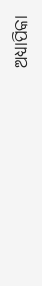ଅଧ୍ୟାପିକା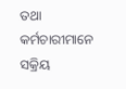ତଥା କର୍ମଚାରୀମାନେ ସକ୍ରିୟ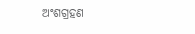ଅଂଶଗ୍ରହଣ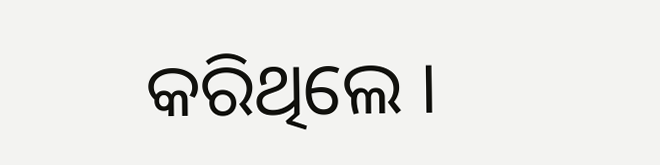କରିଥିଲେ ।